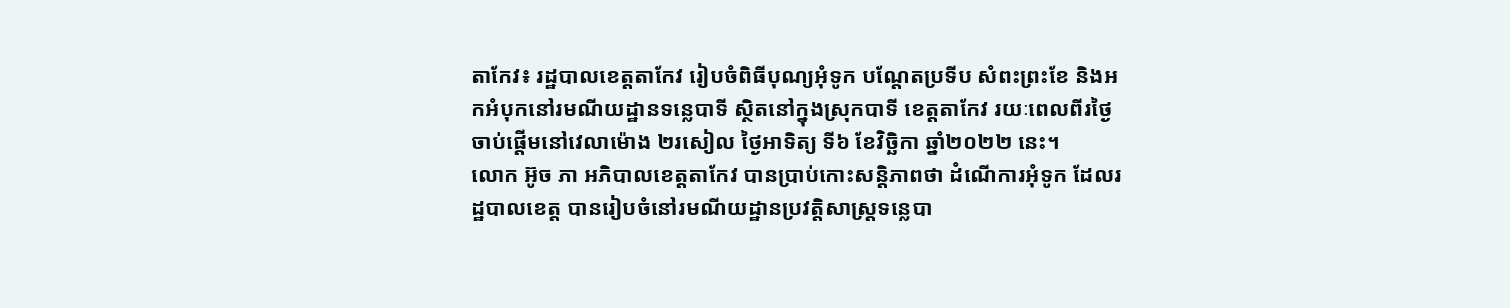តាកែវ៖ រដ្ឋបាលខេត្តតាកែវ រៀបចំពិធីបុណ្យអុំទូក បណ្តែតប្រទីប សំពះព្រះខែ និងអកអំបុកនៅរមណីយដ្ឋានទន្លេបាទី ស្ថិតនៅក្នុងស្រុកបាទី ខេត្តតាកែវ រយៈពេលពីរថ្ងៃ ចាប់ផ្ដើមនៅវេលាម៉ោង ២រសៀល ថ្ងៃអាទិត្យ ទី៦ ខែវិច្ឆិកា ឆ្នាំ២០២២ នេះ។
លោក អ៊ូច ភា អភិបាលខេត្តតាកែវ បានប្រាប់កោះសន្តិភាពថា ដំណើការអុំទូក ដែលរដ្ឋបាលខេត្ត បានរៀបចំនៅរមណីយដ្ឋានប្រវត្តិសាស្រ្តទន្លេបា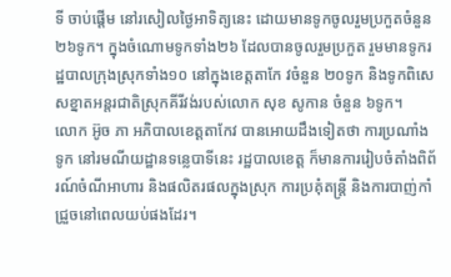ទី ចាប់ផ្ដើម នៅរសៀលថ្ងៃអាទិត្យនេះ ដោយមានទូកចូលរួមប្រកួតចំនួន ២៦ទូក។ ក្នុងចំណោមទូកទាំង២៦ ដែលបានចូលរួមប្រកួត រួមមានទូករដ្ឋបាលក្រុងស្រុកទាំង១០ នៅក្នុងខេត្តតាកែ វចំនួន ២០ទូក និងទូកពិសេសខ្នាតអន្តរជាតិស្រុកគីរីវង់របស់លោក សុខ សូកាន ចំនួន ៦ទូក។
លោក អ៊ូច ភា អភិបាលខេត្តតាកែវ បានអោយដឹងទៀតថា ការប្រណាំងទូក នៅរមណីយដ្ឋានទន្លេបាទីនេះ រដ្ឋបាលខេត្ត ក៏មានការរៀបចំតាំងពិព័រណ៍ចំណីអាហារ និងផលិតរផលក្នុងស្រុក ការប្រគុំតន្ត្រី និងការបាញ់កាំជ្រួចនៅពេលយប់ផងដែរ។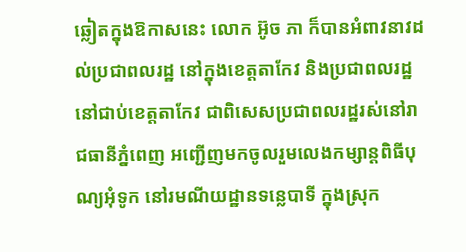ឆ្លៀតក្នុងឱកាសនេះ លោក អ៊ូច ភា ក៏បានអំពាវនាវដល់ប្រជាពលរដ្ឋ នៅក្នុងខេត្តតាកែវ និងប្រជាពលរដ្ឋនៅជាប់ខេត្តតាកែវ ជាពិសេសប្រជាពលរដ្ឋរស់នៅរាជធានីភ្នំពេញ អញ្ជើញមកចូលរួមលេងកម្សាន្តពិធីបុណ្យអុំទូក នៅរមណីយដ្ឋានទន្លេបាទី ក្នុងស្រុក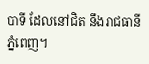បាទី ដែលនៅជិត នឹងរាជធានីភ្នំពេញ។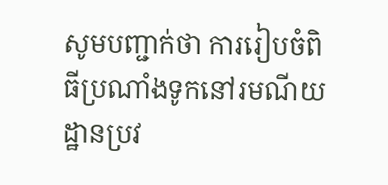សូមបញ្ជាក់ថា ការរៀបចំពិធីប្រណាំងទូកនៅរមណីយដ្ឋានប្រវ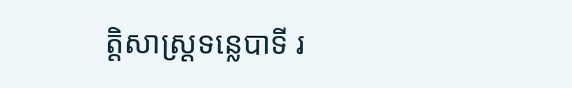ត្តិសាស្រ្តទន្លេបាទី រ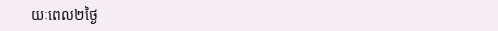យៈពេល២ថ្ងៃ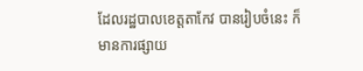ដែលរដ្ឋបាលខេត្តតាកែវ បានរៀបចំនេះ ក៏មានការផ្សាយ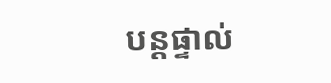បន្តផ្ទាល់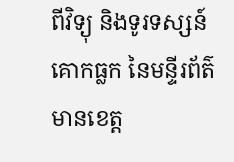ពីវិទ្យុ និងទូរទស្សន៍គោកធ្លក នៃមន្ទីរព័ត៌មានខេត្ត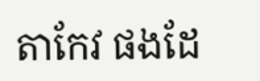តាកែវ ផងដែ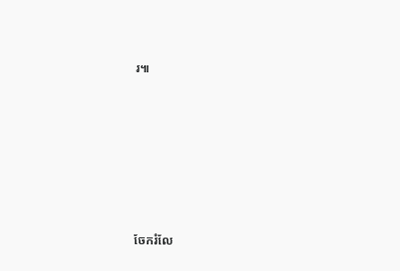រ៕







ចែករំលែ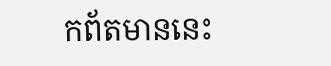កព័តមាននេះ